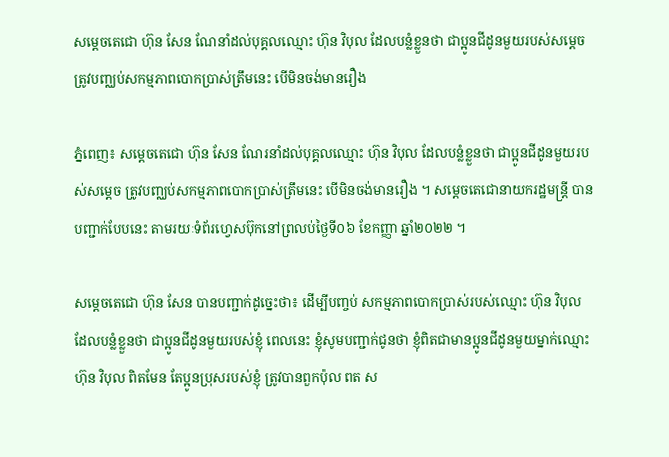សម្ដេចតេជោ ហ៊ុន សែន ណែនាំដល់បុគ្គលឈ្មោះ ហ៊ុន វិបុល ដែលបន្លំខ្លួនថា ជាប្អូនជីដូនមួយរបស់សម្ដេច ត្រូវបញ្ឈប់សកម្មភាពបោកប្រាស់ត្រឹមនេះ បើមិនចង់មានរឿង

ភ្នំពេញ៖ សម្ដេចតេជោ ហ៊ុន សែន ណែរនាំដល់បុគ្គលឈ្មោះ ហ៊ុន វិបុល ដែលបន្លំខ្លួនថា ជាប្អូនជីដូនមួយរបស់សម្ដេច ត្រូវបញ្ឈប់សកម្មភាពបោកប្រាស់ត្រឹមនេះ បើមិនចង់មានរឿង ។ សម្ដេចតេជោនាយករដ្ឋមន្ត្រី បានបញ្ជាក់បែបនេះ តាមរយៈទំព័រហ្វេសប៊ុកនៅព្រលប់ថ្ងៃទី០៦ ខែកញ្ញា ឆ្នាំ២០២២ ។

សម្ដេចតេជោ ហ៊ុន សែន បានបញ្ជាក់ដូច្នេះថា៖ ដើម្បីបញ្ចប់ សកម្មភាពបោកប្រាស់របស់ឈ្មោះ ហ៊ុន វិបុល ដែលបន្លំខ្លួនថា ជាប្អូនជីដូនមួយរបស់ខ្ញុំ ពេលនេះ ខ្ញុំសូមបញ្ជាក់ជូនថា ខ្ញុំពិតជាមានប្អូនជីដូនមួយម្នាក់ឈ្មោះ ហ៊ុន វិបុល ពិតមែន តែប្អូនប្រុសរបស់ខ្ញុំ ត្រូវបានពួកប៉ុល ពត ស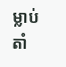ម្លាប់តាំ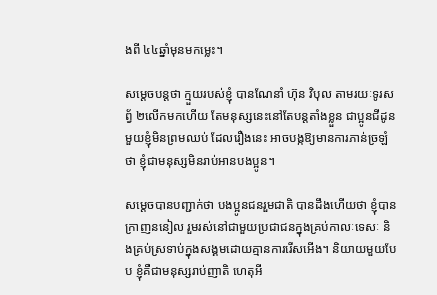ងពី ៤៤ឆ្នាំមុនមកម្លេះ។

សម្ដេចបន្តថា ក្មួយរបស់ខ្ញុំ បានណែនាំ ហ៊ុន វិបុល តាមរយៈទូរសព្វ័ ២លើកមកហើយ តែមនុស្សនេះនៅតែបន្តតាំងខ្លួន ជាប្អូនជីដូនមួយខ្ញុំមិនព្រមឈប់ ដែលរឿងនេះ អាចបង្កឱ្យមានការភាន់ច្រឡំថា ខ្ញុំជាមនុស្សមិនរាប់អានបងប្អូន។

សម្ដេចបានបញ្ជាក់ថា បងប្អូនជនរួមជាតិ បានដឹងហើយថា ខ្ញុំបានក្រាញននៀល រួមរស់នៅជាមួយប្រជាជនក្នុងគ្រប់កាលៈទេសៈ និងគ្រប់ស្រទាប់ក្នុងសង្គមដោយគ្មានការរើសអើង។ និយាយមួយបែប ខ្ញុំគឺជាមនុស្សរាប់ញាតិ ហេតុអី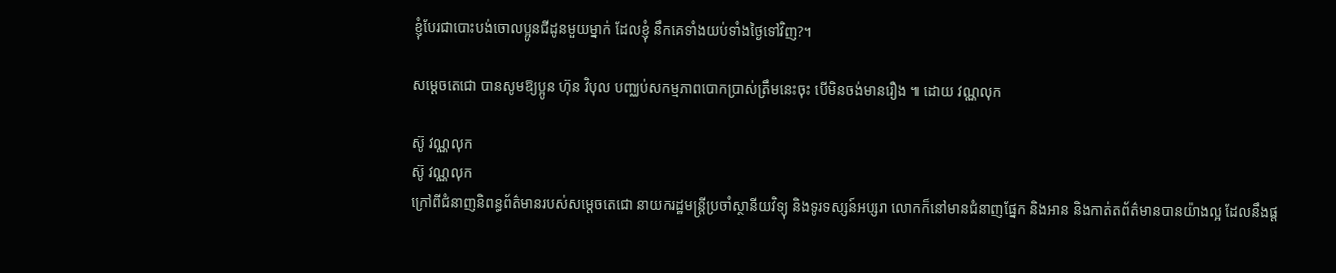ខ្ញុំបែរជាបោះបង់ចោលប្អូនជីដូនមួយម្នាក់ ដែលខ្ញុំ នឹកគេទាំងយប់ទាំងថ្ងៃទៅវិញ?។

សម្ដេចតេជោ បានសូមឱ្យប្អូន ហ៊ុន វិបុល បញ្ឈប់សកម្មភាពបោកប្រាស់ត្រឹមនេះចុះ បើមិនចង់មានរឿង ៕ ដោយ វណ្ណលុក

ស៊ូ វណ្ណលុក
ស៊ូ វណ្ណលុក
ក្រៅពីជំនាញនិពន្ធព័ត៌មានរបស់សម្ដេចតេជោ នាយករដ្ឋមន្ត្រីប្រចាំស្ថានីយវិទ្យុ និងទូរទស្សន៍អប្សរា លោកក៏នៅមានជំនាញផ្នែក និងអាន និងកាត់តព័ត៌មានបានយ៉ាងល្អ ដែលនឹងផ្ដ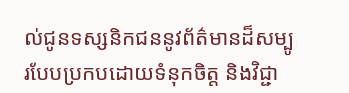ល់ជូនទស្សនិកជននូវព័ត៌មានដ៏សម្បូរបែបប្រកបដោយទំនុកចិត្ត និងវិជ្ជា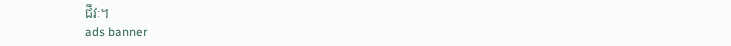ជីវៈ។
ads banner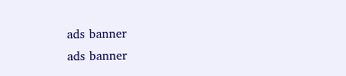ads banner
ads banner